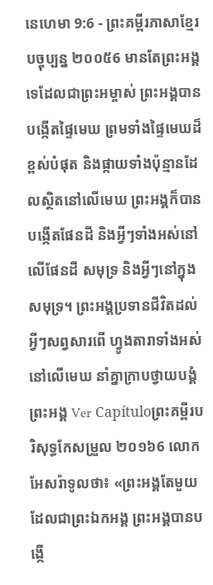នេហេមា 9:6 - ព្រះគម្ពីរភាសាខ្មែរបច្ចុប្បន្ន ២០០៥6 មានតែព្រះអង្គទេដែលជាព្រះអម្ចាស់ ព្រះអង្គបានបង្កើតផ្ទៃមេឃ ព្រមទាំងផ្ទៃមេឃដ៏ខ្ពស់បំផុត និងផ្កាយទាំងប៉ុន្មានដែលស្ថិតនៅលើមេឃ ព្រះអង្គក៏បានបង្កើតផែនដី និងអ្វីៗទាំងអស់នៅលើផែនដី សមុទ្រ និងអ្វីៗនៅក្នុងសមុទ្រ។ ព្រះអង្គប្រទានជីវិតដល់អ្វីៗសព្វសារពើ ហ្វូងតារាទាំងអស់នៅលើមេឃ នាំគ្នាក្រាបថ្វាយបង្គំព្រះអង្គ Ver Capítuloព្រះគម្ពីរបរិសុទ្ធកែសម្រួល ២០១៦6 លោកអែសរ៉ាទូលថា៖ «ព្រះអង្គតែមួយដែលជាព្រះឯកអង្គ ព្រះអង្គបានបង្កើ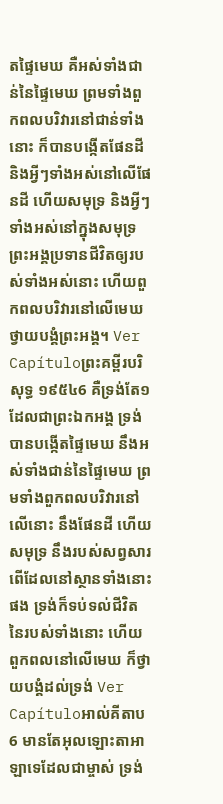តផ្ទៃមេឃ គឺអស់ទាំងជាន់នៃផ្ទៃមេឃ ព្រមទាំងពួកពលបរិវារនៅជាន់ទាំងនោះ ក៏បានបង្កើតផែនដី និងអ្វីៗទាំងអស់នៅលើផែនដី ហើយសមុទ្រ និងអ្វីៗទាំងអស់នៅក្នុងសមុទ្រ ព្រះអង្គប្រទានជីវិតឲ្យរបស់ទាំងអស់នោះ ហើយពួកពលបរិវារនៅលើមេឃ ថ្វាយបង្គំព្រះអង្គ។ Ver Capítuloព្រះគម្ពីរបរិសុទ្ធ ១៩៥៤6 គឺទ្រង់តែ១ដែលជាព្រះឯកអង្គ ទ្រង់បានបង្កើតផ្ទៃមេឃ នឹងអស់ទាំងជាន់នៃផ្ទៃមេឃ ព្រមទាំងពួកពលបរិវារនៅលើនោះ នឹងផែនដី ហើយសមុទ្រ នឹងរបស់សព្វសារពើដែលនៅស្ថានទាំងនោះផង ទ្រង់ក៏ទប់ទល់ជីវិតនៃរបស់ទាំងនោះ ហើយពួកពលនៅលើមេឃ ក៏ថ្វាយបង្គំដល់ទ្រង់ Ver Capítuloអាល់គីតាប6 មានតែអុលឡោះតាអាឡាទេដែលជាម្ចាស់ ទ្រង់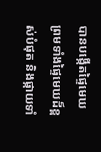បានបង្កើតផ្ទៃមេឃ ព្រមទាំងផ្ទៃមេឃដ៏ខ្ពស់បំផុត និងផ្កាយទាំ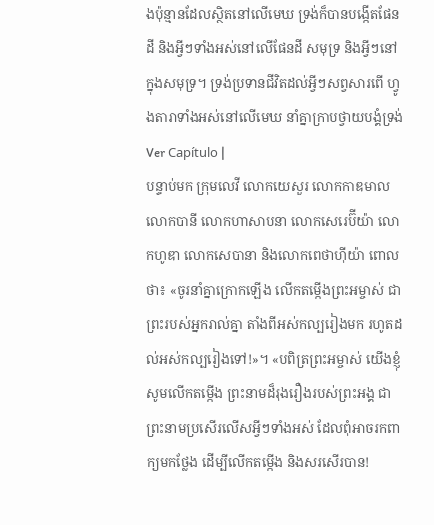ងប៉ុន្មានដែលស្ថិតនៅលើមេឃ ទ្រង់ក៏បានបង្កើតផែនដី និងអ្វីៗទាំងអស់នៅលើផែនដី សមុទ្រ និងអ្វីៗនៅក្នុងសមុទ្រ។ ទ្រង់ប្រទានជីវិតដល់អ្វីៗសព្វសារពើ ហ្វូងតារាទាំងអស់នៅលើមេឃ នាំគ្នាក្រាបថ្វាយបង្គំទ្រង់ Ver Capítulo |
បន្ទាប់មក ក្រុមលេវី លោកយេសួរ លោកកាឌមាល លោកបានី លោកហាសាបនា លោកសេរេប៊ីយ៉ា លោកហូឌា លោកសេបានា និងលោកពេថាហ៊ីយ៉ា ពោលថា៖ «ចូរនាំគ្នាក្រោកឡើង លើកតម្កើងព្រះអម្ចាស់ ជាព្រះរបស់អ្នករាល់គ្នា តាំងពីអស់កល្បរៀងមក រហូតដល់អស់កល្បរៀងទៅ!»។ «បពិត្រព្រះអម្ចាស់ យើងខ្ញុំសូមលើកតម្កើង ព្រះនាមដ៏រុងរឿងរបស់ព្រះអង្គ ជាព្រះនាមប្រសើរលើសអ្វីៗទាំងអស់ ដែលពុំអាចរកពាក្យមកថ្លែង ដើម្បីលើកតម្កើង និងសរសើរបាន!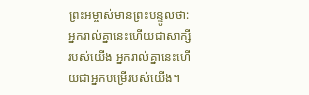ព្រះអម្ចាស់មានព្រះបន្ទូលថា: អ្នករាល់គ្នានេះហើយជាសាក្សីរបស់យើង អ្នករាល់គ្នានេះហើយជាអ្នកបម្រើរបស់យើង។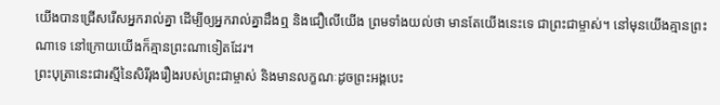យើងបានជ្រើសរើសអ្នករាល់គ្នា ដើម្បីឲ្យអ្នករាល់គ្នាដឹងឮ និងជឿលើយើង ព្រមទាំងយល់ថា មានតែយើងនេះទេ ជាព្រះជាម្ចាស់។ នៅមុនយើងគ្មានព្រះណាទេ នៅក្រោយយើងក៏គ្មានព្រះណាទៀតដែរ។
ព្រះបុត្រានេះជារស្មីនៃសិរីរុងរឿងរបស់ព្រះជាម្ចាស់ និងមានលក្ខណៈដូចព្រះអង្គបេះ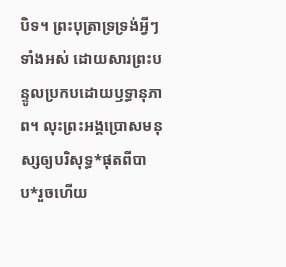បិទ។ ព្រះបុត្រាទ្រទ្រង់អ្វីៗទាំងអស់ ដោយសារព្រះបន្ទូលប្រកបដោយឫទ្ធានុភាព។ លុះព្រះអង្គប្រោសមនុស្សឲ្យបរិសុទ្ធ*ផុតពីបាប*រួចហើយ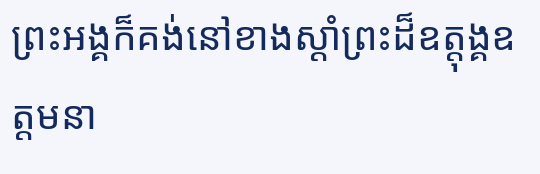ព្រះអង្គក៏គង់នៅខាងស្ដាំព្រះដ៏ឧត្តុង្គឧត្ដមនា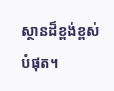ស្ថានដ៏ខ្ពង់ខ្ពស់បំផុត។